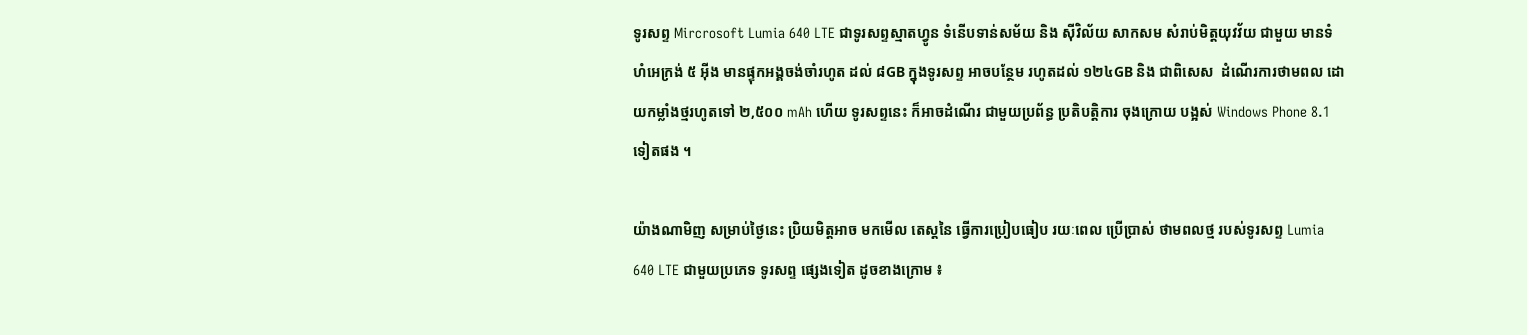ទូរសព្ទ Mircrosoft Lumia 640 LTE ជាទូរសព្ទស្មាតហ្វូន ទំនើបទាន់សម័យ និង ស៊ីវិល័យ សាកសម សំរាប់មិត្តយុវវ័យ ជាមួយ មានទំហំអេក្រង់ ៥ អ៊ីង មានផ្ទុកអង្គចង់ចាំរហូត ដល់ ៨GB ក្នុងទូរសព្ទ អាចបន្ថែម រហូតដល់ ១២៤GB និង ជាពិសេស  ដំណើរការថាមពល ដោយកម្លាំងថ្មរហូតទៅ ២,៥០០ mAh ហើយ ទូរសព្ទនេះ ក៏អាចដំណើរ ជាមួយប្រព័ន្ធ ប្រតិបត្តិការ ចុងក្រោយ បង្អស់ Windows Phone 8.1 ទៀតផង ។

យ៉ាងណាមិញ សម្រាប់ថ្ងៃនេះ ប្រិយមិត្តអាច មកមើល តេស្តនៃ ធ្វើការប្រៀបធៀប រយៈពេល ប្រើប្រាស់ ថាមពលថ្ម របស់ទូរសព្ទ Lumia 640 LTE ជាមួយប្រភេទ ទូរសព្ទ ផ្សេងទៀត ដូចខាងក្រោម ៖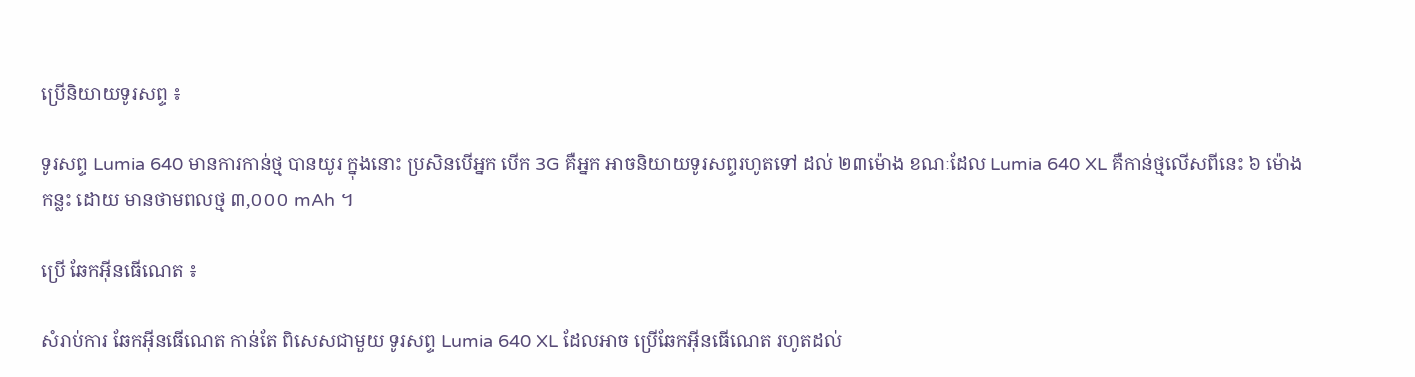ប្រើនិយាយទូរសព្ទ ៖

ទូរសព្ទ Lumia 640 មានការកាន់ថ្ម បានយូរ ក្នុងនោះ ប្រសិនបើអ្នក បើក 3G គឺអ្នក អាចនិយាយទូរសព្ទរហូតទៅ ដល់ ២៣ម៉ោង ខណៈដែល Lumia 640 XL គឺកាន់ថ្មលើសពីនេះ ៦ ម៉ោងកន្លះ ដោយ មានថាមពលថ្ម ៣,០០០ mAh ។

ប្រើ ឆែកអ៊ីនធើណេត ៖

សំរាប់ការ ឆែកអ៊ីនធើណេត កាន់តែ ពិសេសជាមួយ ទូរសព្ទ Lumia 640 XL ដែលអាច ប្រើឆែកអ៊ីនធើណេត រហូតដល់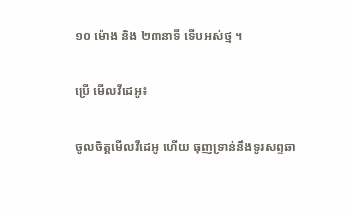១០ ម៉ោង និង ២៣នាទី ទើបអស់ថ្ម ។

ប្រើ មើលវីដេអូ៖

ចូលចិត្តមើលវីដេអូ ហើយ ធុញទ្រាន់នឹងទូរសព្ទឆា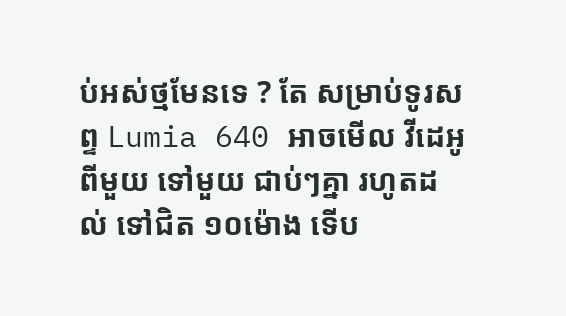ប់អស់ថ្មមែនទេ ? តែ សម្រាប់ទូរសព្ទ Lumia 640 អាចមើល វីដេអូពីមួយ ទៅមួយ ជាប់ៗគ្នា រហូតដល់ ទៅជិត ១០ម៉ោង ទើប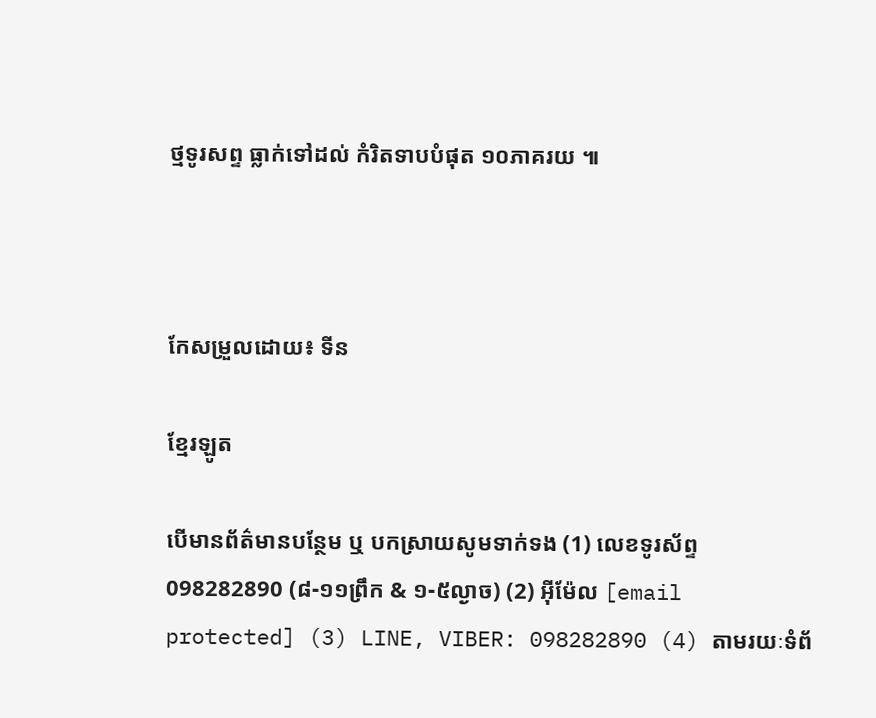ថ្មទូរសព្ទ ធ្លាក់ទៅដល់ កំរិតទាបបំផុត ១០ភាគរយ ៕



កែសម្រួលដោយ៖ ទីន

ខ្មែរឡូត

បើមានព័ត៌មានបន្ថែម ឬ បកស្រាយសូមទាក់ទង (1) លេខទូរស័ព្ទ 098282890 (៨-១១ព្រឹក & ១-៥ល្ងាច) (2) អ៊ីម៉ែល [email protected] (3) LINE, VIBER: 098282890 (4) តាមរយៈទំព័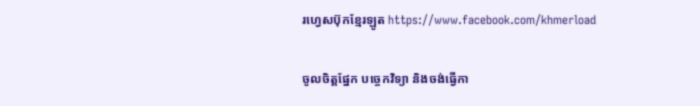រហ្វេសប៊ុកខ្មែរឡូត https://www.facebook.com/khmerload

ចូលចិត្តផ្នែក បច្ចេកវិទ្យា និងចង់ធ្វើកា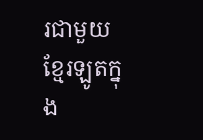រជាមួយខ្មែរឡូតក្នុង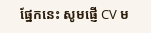ផ្នែកនេះ សូមផ្ញើ CV ម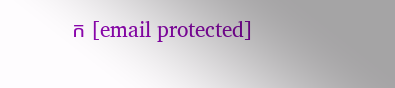ក [email protected]